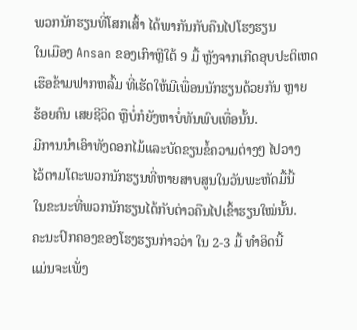ພວກນັກຮຽນທີ່ໂສກເສົ້າ ໄດ້ພາກັນກັບຄືນໄປໂຮງຮຽນ
ໃນເມືອງ Ansan ຂອງເກົາຫຼີໃຕ້ 9 ມື້ ຫຼັງຈາກເກີດອຸບປະຕິເຫດ
ເຮືອຂ້າມຟາກຫລົ້ມ ທີ່ເຮັດໃຫ້ມີເພື່ອນນັກຮຽນດ້ວຍກັນ ຫຼາຍ
ຮ້ອຍຄົນ ເສຍຊີວິດ ຫຼືບໍ່ກໍຍັງຫາບໍ່ທັນພົບເທື່ອນັ້ນ.
ມີການນຳເອົາທັງດອກໄມ້ແລະບັດຂຽນຂໍ້ຄວາມຕ່າງໆ ໄປວາງ
ໄວ້ຕາມໂຕະພວກນັກຮຽນທີ່ຫາຍສາບສູນໃນວັນພະຫັດມື້ນີ້
ໃນຂະນະທີ່ພວກນັກຮຽນໄດ້ກັບຕ່າວຄືນໄປເຂົ້າຮຽນໃໝ່ນັ້ນ.
ຄະນະປົກຄອງຂອງໂຮງຮຽນກ່າວວ່າ ໃນ 2-3 ມື້ ທຳອິດນີ້
ແມ່ນຈະເພັ່ງ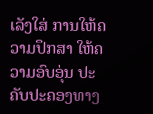ເລັງໃສ່ ການໃຫ້ຄວາມປຶກສາ ໃຫ້ຄວາມອົບອຸ່ນ ປະຄັບປະຄອງທາງ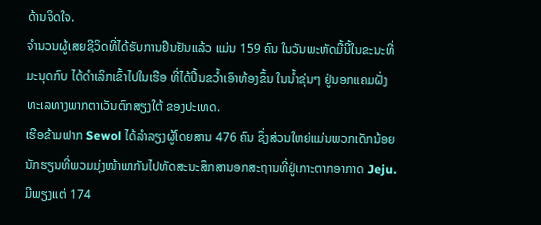ດ້ານຈິດໃຈ.
ຈຳນວນຜູ້ເສຍຊີວິດທີ່ໄດ້ຮັບການຢືນຢັນແລ້ວ ແມ່ນ 159 ຄົນ ໃນວັນພະຫັດມື້ນີ້ໃນຂະນະທີ່ມະນຸດກົບ ໄດ້ດຳເລິກເຂົ້າໄປໃນເຮືອ ທີ່ໄດ້ປີ້ນຂວ້ຳເອົາທ້ອງຂຶ້ນ ໃນນ້ຳຂຸ່ນໆ ຢູ່ນອກແຄມຝັ່ງທະເລທາງພາກຕາເວັນຕົກສຽງໃຕ້ ຂອງປະເທດ.
ເຮືອຂ້າມຟາກ Sewol ໄດ້ລຳລຽງຜູ້ໂດຍສານ 476 ຄົນ ຊຶ່ງສ່ວນໃຫຍ່ແມ່ນພວກເດັກນ້ອຍນັກຮຽນທີ່ພວມມຸ່ງໜ້າພາກັນໄປທັດສະນະສຶກສານອກສະຖານທີ່ຢູ່ເກາະຕາກອາກາດ Jeju. ມີພຽງແຕ່ 174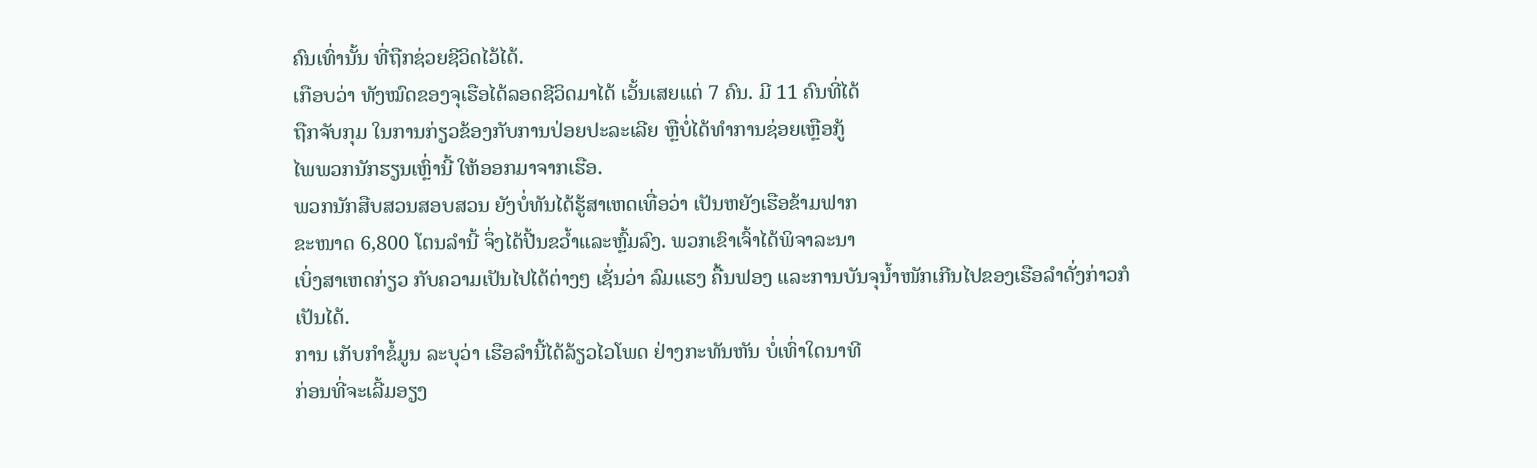ຄົນເທົ່ານັ້ນ ທີ່ຖືກຊ່ວຍຊີວິດໄວ້ໄດ້.
ເກືອບວ່າ ທັງໝົດຂອງຈຸເຮືອໄດ້ລອດຊີວິດມາໄດ້ ເວັ້ນເສຍແຕ່ 7 ຄົນ. ມີ 11 ຄົນທີ່ໄດ້
ຖືກຈັບກຸມ ໃນການກ່ຽວຂ້ອງກັບການປ່ອຍປະລະເລີຍ ຫຼືບໍ່ໄດ້ທຳການຊ່ອຍເຫຼືອກູ້
ໄພພວກນັກຮຽນເຫຼົ່ານີ້ ໃຫ້ອອກມາຈາກເຮືອ.
ພວກນັກສືບສວນສອບສວນ ຍັງບໍ່ທັນໄດ້ຮູ້ສາເຫດເທື່ອວ່າ ເປັນຫຍັງເຮືອຂ້າມຟາກ
ຂະໜາດ 6,800 ໂຕນລຳນີ້ ຈຶ່ງໄດ້ປີ້ນຂວ້ຳແລະຫຼົ້ມລົງ. ພວກເຂົາເຈົ້າໄດ້ພິຈາລະນາ
ເບິ່ງສາເຫດກ່ຽວ ກັບຄວາມເປັນໄປໄດ້ຕ່າງໆ ເຊັ່ນວ່າ ລົມແຮງ ຄື້ນຟອງ ແລະການບັນຈຸນ້ຳໜັກເກີນໄປຂອງເຮືອລຳດັ່ງກ່າວກໍເປັນໄດ້.
ການ ເກັບກຳຂໍ້ມູນ ລະບຸວ່າ ເຮືອລຳນີ້ໄດ້ລ້ຽວໄວໂພດ ຢ່າງກະທັນຫັນ ບໍ່ເທົ່າໃດນາທີ
ກ່ອນທີ່ຈະເລີ້ມອຽງ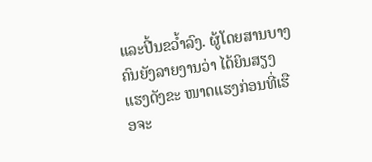ແລະປີ້ນຂວ້ຳລົງ. ຜູ້ໂດຍສານບາງຄົນຍັງລາຍງານວ່າ ໄດ້ຍິນສຽງ
ແຮງດັງຂະ ໜາດແຮງກ່ອນທີ່ເຮືອຈະ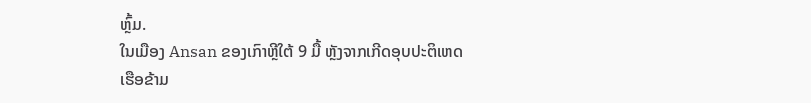ຫຼົ້ມ.
ໃນເມືອງ Ansan ຂອງເກົາຫຼີໃຕ້ 9 ມື້ ຫຼັງຈາກເກີດອຸບປະຕິເຫດ
ເຮືອຂ້າມ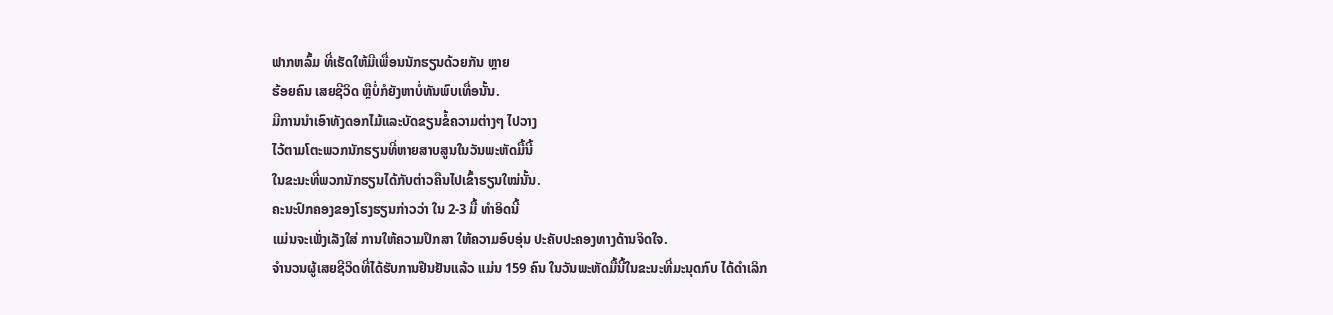ຟາກຫລົ້ມ ທີ່ເຮັດໃຫ້ມີເພື່ອນນັກຮຽນດ້ວຍກັນ ຫຼາຍ
ຮ້ອຍຄົນ ເສຍຊີວິດ ຫຼືບໍ່ກໍຍັງຫາບໍ່ທັນພົບເທື່ອນັ້ນ.
ມີການນຳເອົາທັງດອກໄມ້ແລະບັດຂຽນຂໍ້ຄວາມຕ່າງໆ ໄປວາງ
ໄວ້ຕາມໂຕະພວກນັກຮຽນທີ່ຫາຍສາບສູນໃນວັນພະຫັດມື້ນີ້
ໃນຂະນະທີ່ພວກນັກຮຽນໄດ້ກັບຕ່າວຄືນໄປເຂົ້າຮຽນໃໝ່ນັ້ນ.
ຄະນະປົກຄອງຂອງໂຮງຮຽນກ່າວວ່າ ໃນ 2-3 ມື້ ທຳອິດນີ້
ແມ່ນຈະເພັ່ງເລັງໃສ່ ການໃຫ້ຄວາມປຶກສາ ໃຫ້ຄວາມອົບອຸ່ນ ປະຄັບປະຄອງທາງດ້ານຈິດໃຈ.
ຈຳນວນຜູ້ເສຍຊີວິດທີ່ໄດ້ຮັບການຢືນຢັນແລ້ວ ແມ່ນ 159 ຄົນ ໃນວັນພະຫັດມື້ນີ້ໃນຂະນະທີ່ມະນຸດກົບ ໄດ້ດຳເລິກ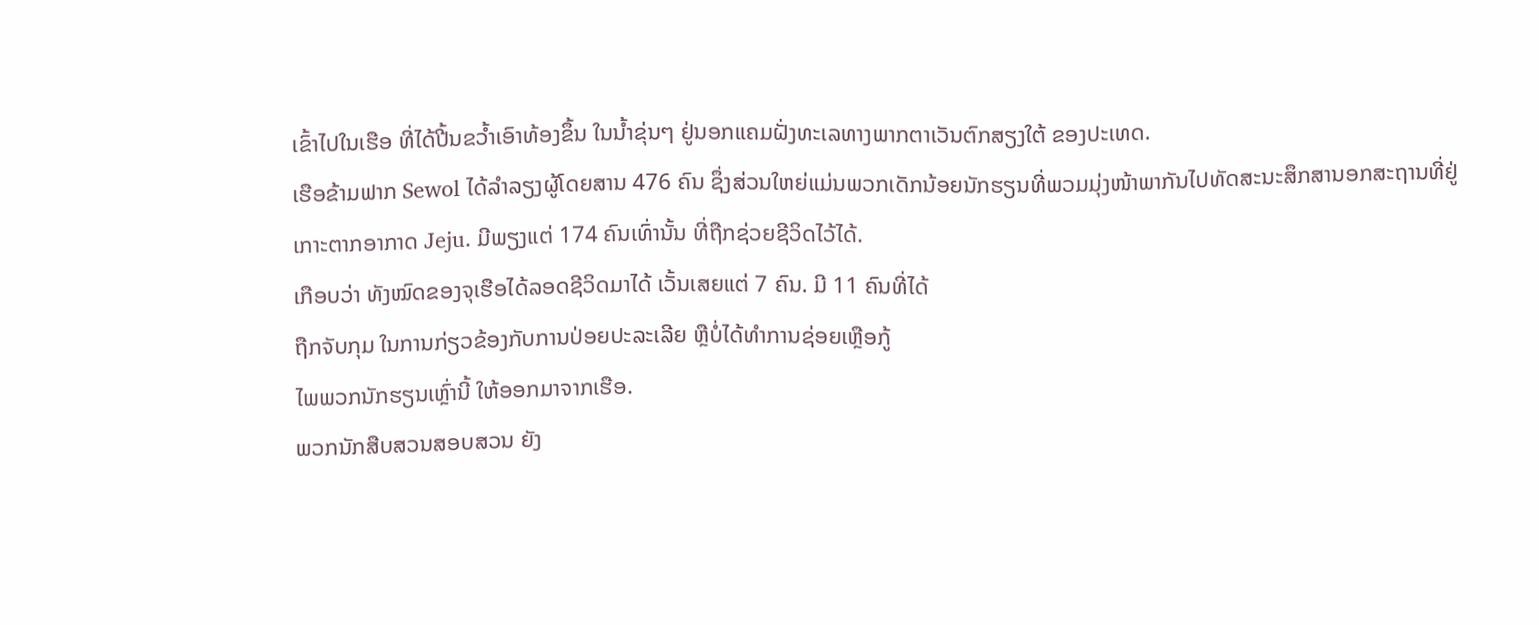ເຂົ້າໄປໃນເຮືອ ທີ່ໄດ້ປີ້ນຂວ້ຳເອົາທ້ອງຂຶ້ນ ໃນນ້ຳຂຸ່ນໆ ຢູ່ນອກແຄມຝັ່ງທະເລທາງພາກຕາເວັນຕົກສຽງໃຕ້ ຂອງປະເທດ.
ເຮືອຂ້າມຟາກ Sewol ໄດ້ລຳລຽງຜູ້ໂດຍສານ 476 ຄົນ ຊຶ່ງສ່ວນໃຫຍ່ແມ່ນພວກເດັກນ້ອຍນັກຮຽນທີ່ພວມມຸ່ງໜ້າພາກັນໄປທັດສະນະສຶກສານອກສະຖານທີ່ຢູ່ເກາະຕາກອາກາດ Jeju. ມີພຽງແຕ່ 174 ຄົນເທົ່ານັ້ນ ທີ່ຖືກຊ່ວຍຊີວິດໄວ້ໄດ້.
ເກືອບວ່າ ທັງໝົດຂອງຈຸເຮືອໄດ້ລອດຊີວິດມາໄດ້ ເວັ້ນເສຍແຕ່ 7 ຄົນ. ມີ 11 ຄົນທີ່ໄດ້
ຖືກຈັບກຸມ ໃນການກ່ຽວຂ້ອງກັບການປ່ອຍປະລະເລີຍ ຫຼືບໍ່ໄດ້ທຳການຊ່ອຍເຫຼືອກູ້
ໄພພວກນັກຮຽນເຫຼົ່ານີ້ ໃຫ້ອອກມາຈາກເຮືອ.
ພວກນັກສືບສວນສອບສວນ ຍັງ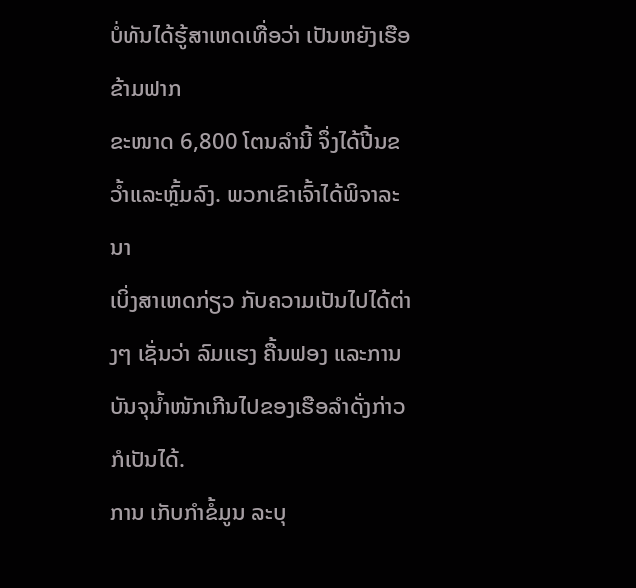ບໍ່ທັນໄດ້ຮູ້ສາເຫດເທື່ອວ່າ ເປັນຫຍັງເຮືອຂ້າມຟາກ
ຂະໜາດ 6,800 ໂຕນລຳນີ້ ຈຶ່ງໄດ້ປີ້ນຂວ້ຳແລະຫຼົ້ມລົງ. ພວກເຂົາເຈົ້າໄດ້ພິຈາລະນາ
ເບິ່ງສາເຫດກ່ຽວ ກັບຄວາມເປັນໄປໄດ້ຕ່າງໆ ເຊັ່ນວ່າ ລົມແຮງ ຄື້ນຟອງ ແລະການບັນຈຸນ້ຳໜັກເກີນໄປຂອງເຮືອລຳດັ່ງກ່າວກໍເປັນໄດ້.
ການ ເກັບກຳຂໍ້ມູນ ລະບຸ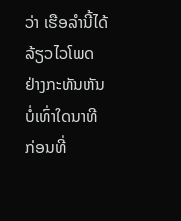ວ່າ ເຮືອລຳນີ້ໄດ້ລ້ຽວໄວໂພດ ຢ່າງກະທັນຫັນ ບໍ່ເທົ່າໃດນາທີ
ກ່ອນທີ່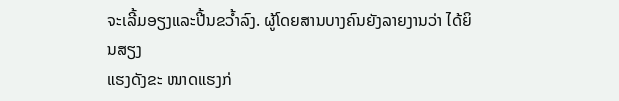ຈະເລີ້ມອຽງແລະປີ້ນຂວ້ຳລົງ. ຜູ້ໂດຍສານບາງຄົນຍັງລາຍງານວ່າ ໄດ້ຍິນສຽງ
ແຮງດັງຂະ ໜາດແຮງກ່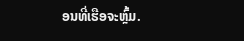ອນທີ່ເຮືອຈະຫຼົ້ມ.